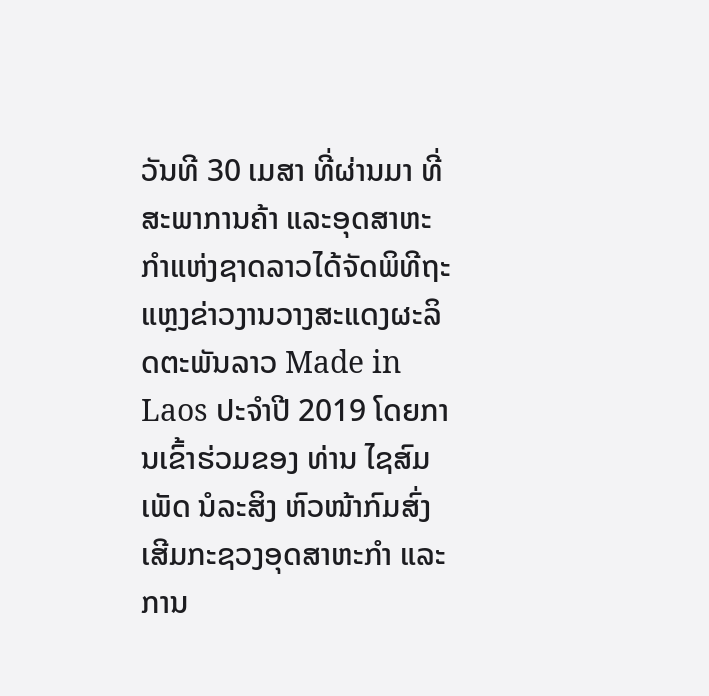ວັນທີ 30 ເມສາ ທີ່ຜ່ານມາ ທີ່ສະພາການຄ້າ ແລະອຸດສາຫະກໍາແຫ່ງຊາດລາວໄດ້ຈັດພິທີຖະແຫຼງຂ່າວງານວາງສະແດງຜະລິດຕະພັນລາວ Made in Laos ປະຈໍາປີ 2019 ໂດຍການເຂົ້າຮ່ວມຂອງ ທ່ານ ໄຊສົມເພັດ ນໍລະສິງ ຫົວໜ້າກົມສົ່ງເສີມກະຊວງອຸດສາຫະກໍາ ແລະການ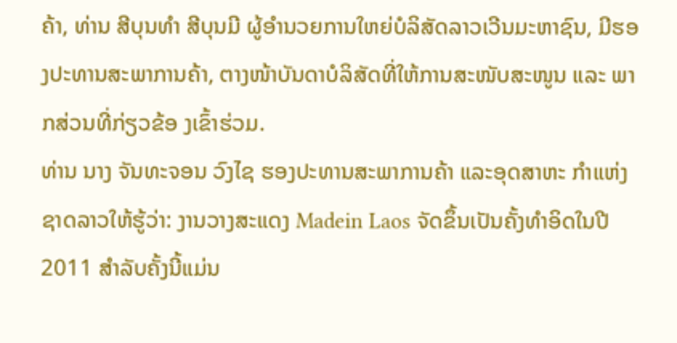ຄ້າ, ທ່ານ ສີບຸນທໍາ ສີບຸນມີ ຜູ້ອໍານວຍການໃຫຍ່ບໍລິສັດລາວເວີນມະຫາຊົນ, ມີຮອງປະທານສະພາການຄ້າ, ຕາງໜ້າບັນດາບໍລິສັດທີ່ໃຫ້ການສະໜັບສະໜູນ ແລະ ພາກສ່ວນທີ່ກ່ຽວຂ້ອ ງເຂົ້າຮ່ວມ.
ທ່ານ ນາງ ຈັນທະຈອນ ວົງໄຊ ຮອງປະທານສະພາການຄ້າ ແລະອຸດສາຫະ ກຳແຫ່ງຊາດລາວໃຫ້ຮູ້ວ່າ: ງານວາງສະແດງ Madein Laos ຈັດຂຶ້ນເປັນຄັ້ງທໍາອິດໃນປີ 2011 ສໍາລັບຄັ້ງນີ້ແມ່ນ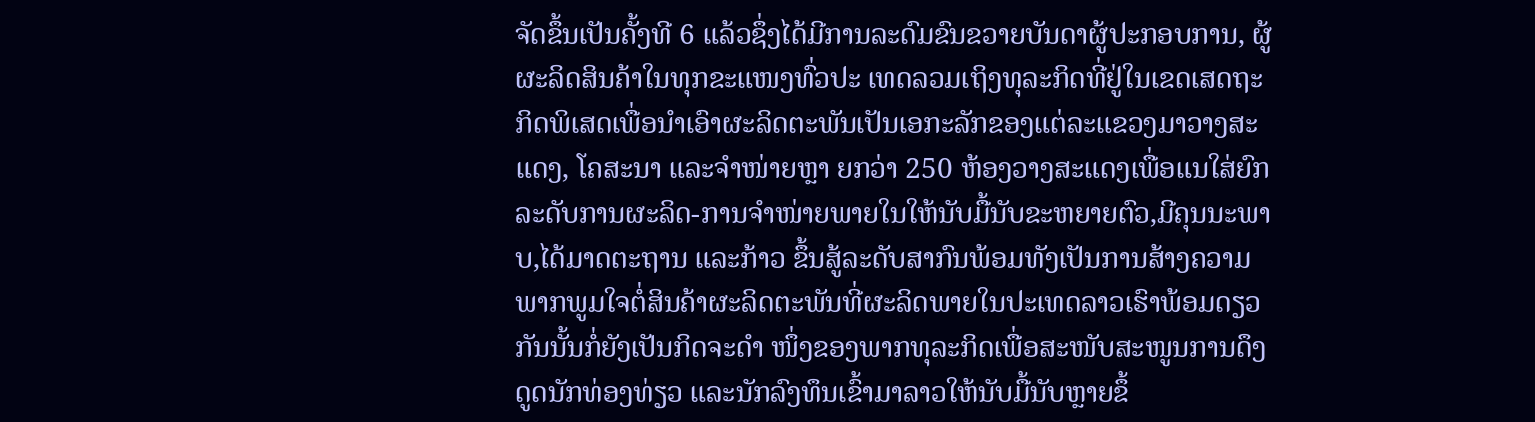ຈັດຂຶ້ນເປັນຄັ້ງທີ 6 ແລ້ວຊຶ່ງໄດ້ມີການລະດົມຂົນຂວາຍບັນດາຜູ້ປະກອບການ, ຜູ້ຜະລິດສິນຄ້າໃນທຸກຂະແໜງທົ່ວປະ ເທດລວມເຖິງທຸລະກິດທີ່ຢູ່ໃນເຂດເສດຖະກິດພິເສດເພື່ອນໍາເອົາຜະລິດຕະພັນເປັນເອກະລັກຂອງແຕ່ລະແຂວງມາວາງສະແດງ, ໂຄສະນາ ແລະຈໍາໜ່າຍຫຼາ ຍກວ່າ 250 ຫ້ອງວາງສະແດງເພື່ອແນໃສ່ຍົກລະດັບການຜະລິດ-ການຈໍາໜ່າຍພາຍໃນໃຫ້ນັບມື້ນັບຂະຫຍາຍຕົວ,ມີຄຸນນະພາບ,ໄດ້ມາດຕະຖານ ແລະກ້າວ ຂຶ້ນສູ້ລະດັບສາກົນພ້ອມທັງເປັນການສ້າງຄວາມພາກພູມໃຈຕໍ່ສິນຄ້າຜະລິດຕະພັນທີ່ຜະລິດພາຍໃນປະເທດລາວເຮົາພ້ອມດຽວກັນນັ້ນກໍ່ຍັງເປັນກິດຈະດໍາ ໜຶ່ງຂອງພາກທຸລະກິດເພື່ອສະໜັບສະໜູນການດຶງດູດນັກທ່ອງທ່ຽວ ແລະນັກລົງທຶນເຂົ້າມາລາວໃຫ້ນັບມື້ນັບຫຼາຍຂຶ້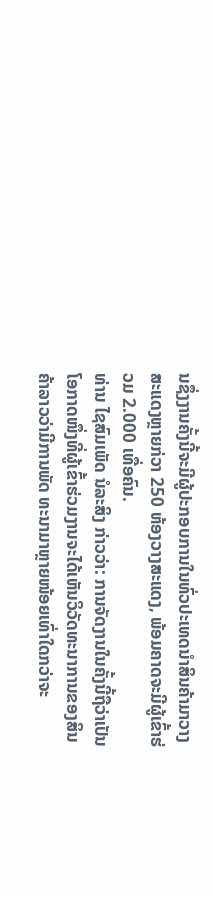ນຊຶ່ງງານຄັ້ງນີ້ຈະມີຜູ້ປະກອບການໃນທົ່ວປະເທດນໍາສິນຄ້າມາວາງສະແດງຫຼາຍກ່ວາ 250 ຫ້ອງວາງສະແດງ, ພ້ອມຄາດຈະມີຜູ້ເຂົ້າຮ່ວມ 2.000 ເທື່ອຄົນ.
ທ່ານ ໄຊສົມເພັດ ນໍລະສິງ ກ່າວວ່າ: ການຈັດງານໃນຄັ້ງນີ້ຖືວ່າເປັນໂອກາດໜຶ່ງທີ່ຜູ້ເຂົ້າຮ່ວມງານຈະໄດ້ເຫັນວິວັດທະນາການຂອງສິນຄ້າລາວວ່າມີການພັດ ທະນາມາຫຼາຍໜ້ອຍເທົ່າໃດກວ່າຈະ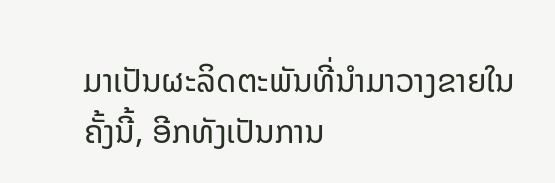ມາເປັນຜະລິດຕະພັນທີ່ນໍາມາວາງຂາຍໃນຄັ້ງນີ້, ອີກທັງເປັນການ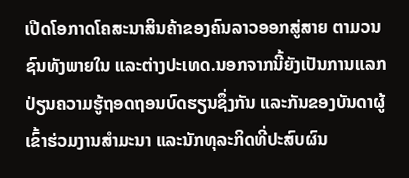ເປີດໂອກາດໂຄສະນາສິນຄ້າຂອງຄົນລາວອອກສູ່ສາຍ ຕາມວນຊົນທັງພາຍໃນ ແລະຕ່າງປະເທດ.ນອກຈາກນີ້ຍັງເປັນການແລກປ່ຽນຄວາມຮູ້ຖອດຖອນບົດຮຽນຊຶ່ງກັນ ແລະກັນຂອງບັນດາຜູ້ເຂົ້າຮ່ວມງານສໍາມະນາ ແລະນັກທຸລະກິດທີ່ປະສົບຜົນ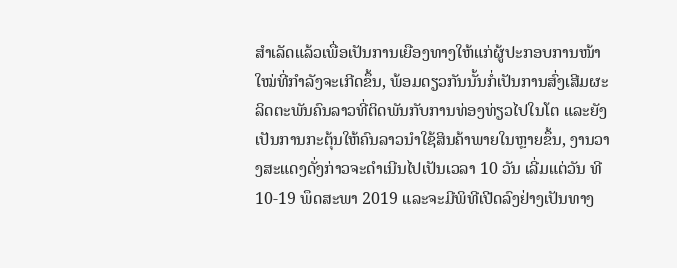ສໍາເລັດແລ້ວເພື່ອເປັນການເຍືອງທາງໃຫ້ແກ່ຜູ້ປະກອບການໜ້າໃໝ່ທີ່ກໍາລັງຈະເກີດຂຶ້ນ, ພ້ອມດຽວກັນນັ້ນກໍ່ເປັນການສົ່ງເສີມຜະລິດຕະພັນຄົນລາວທີ່ຕິດພັນກັບການທ່ອງທ່ຽວໄປໃນໂຕ ແລະຍັງເປັນການກະຕຸ້ນໃຫ້ຄົນລາວນໍາໃຊ້ສິນຄ້າພາຍໃນຫຼາຍຂຶ້ນ, ງານວາງສະແດງດັ່ງກ່າວຈະດໍາເນີນໄປເປັນເວລາ 10 ວັນ ເລີ່ມແຕ່ວັນ ທີ 10-19 ພຶດສະພາ 2019 ແລະຈະມີພິທີເປີດລົງຢ່າງເປັນທາງ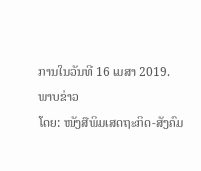ການໃນວັນທີ 16 ເມສາ 2019.
ພາບຂ່າວ
ໂດຍ: ໜັງສືພິມເສດຖະກິດ-ສັງຄົມ